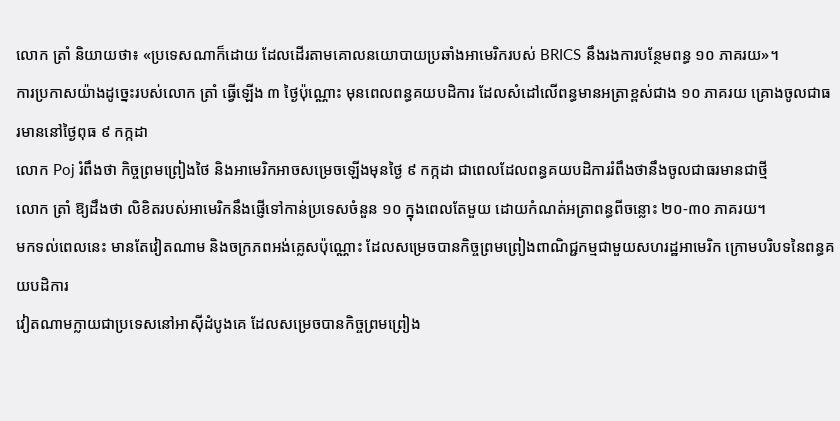លោក ត្រាំ និយាយថា៖ «ប្រទេសណាក៏ដោយ ដែលដើរតាមគោលនយោបាយប្រឆាំងអាមេរិករបស់ BRICS នឹងរងការបន្ថែមពន្ធ ១០ ភាគរយ»។
ការប្រកាសយ៉ាងដូច្នេះរបស់លោក ត្រាំ ធ្វើឡើង ៣ ថ្ងៃប៉ុណ្ណោះ មុនពេលពន្ធគយបដិការ ដែលសំដៅលើពន្ធមានអត្រាខ្ពស់ជាង ១០ ភាគរយ គ្រោងចូលជាធរមាននៅថ្ងៃពុធ ៩ កក្កដា
លោក Poj រំពឹងថា កិច្ចព្រមព្រៀងថៃ និងអាមេរិកអាចសម្រេចឡើងមុនថ្ងៃ ៩ កក្កដា ជាពេលដែលពន្ធគយបដិការរំពឹងថានឹងចូលជាធរមានជាថ្មី
លោក ត្រាំ ឱ្យដឹងថា លិខិតរបស់អាមេរិកនឹងផ្ញើទៅកាន់ប្រទេសចំនួន ១០ ក្នុងពេលតែមួយ ដោយកំណត់អត្រាពន្ធពីចន្លោះ ២០-៣០ ភាគរយ។
មកទល់ពេលនេះ មានតែវៀតណាម និងចក្រភពអង់គ្លេសប៉ុណ្ណោះ ដែលសម្រេចបានកិច្ចព្រមព្រៀងពាណិជ្ជកម្មជាមួយសហរដ្ឋអាមេរិក ក្រោមបរិបទនៃពន្ធគយបដិការ
វៀតណាមក្លាយជាប្រទេសនៅអាស៊ីដំបូងគេ ដែលសម្រេចបានកិច្ចព្រមព្រៀង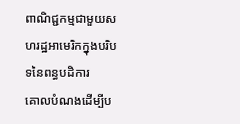ពាណិជ្ជកម្មជាមួយសហរដ្ឋអាមេរិកក្នុងបរិបទនៃពន្ធបដិការ
គោលបំណងដើម្បីប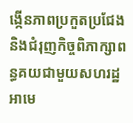ង្កើនភាពប្រកួតប្រជែង និងជំរុញកិច្ចពិភាក្សាពន្ធគយជាមួយសហរដ្ឋអាមេ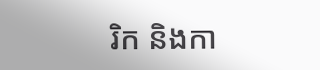រិក និងកា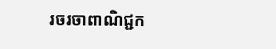រចរចាពាណិជ្ជក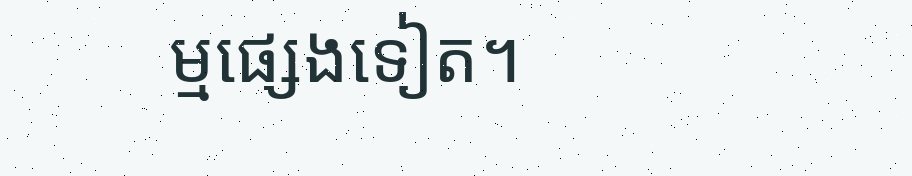ម្មផ្សេងទៀត។